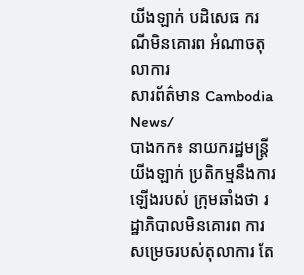យីងឡាក់ បដិសេធ ករណីមិនគោរព អំណាចតុលាការ
សារព័ត៌មាន Cambodia News/
បាងកក៖ នាយករដ្ឋមន្រ្តី យីងឡាក់ ប្រតិកម្មនឹងការឡើងរបស់ ក្រុមឆាំងថា រដ្ឋាភិបាលមិនគោរព ការសម្រេចរបស់តុលាការ តែ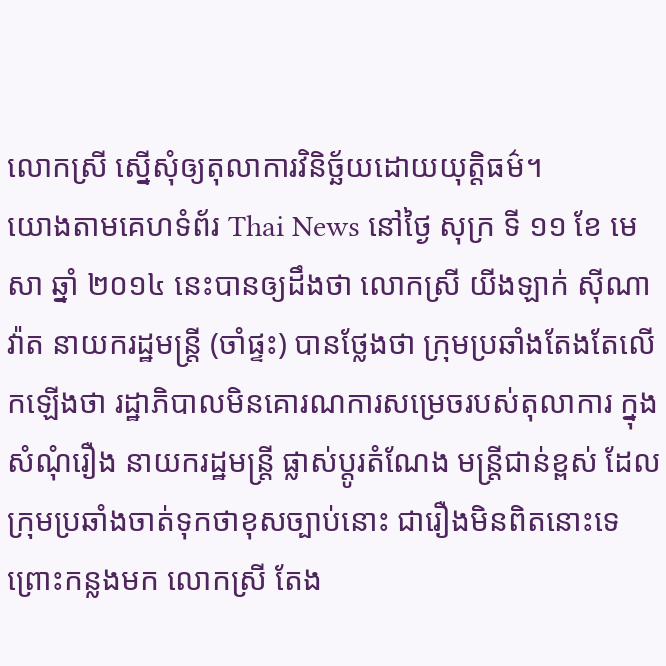លោកស្រី ស្នើសុំឲ្យតុលាការវិនិច្ឆ័យដោយយុត្តិធម៌។
យោងតាមគេហទំព័រ Thai News នៅថ្ងៃ សុក្រ ទី ១១ ខែ មេសា ឆ្នាំ ២០១៤ នេះបានឲ្យដឹងថា លោកស្រី យីងឡាក់ ស៊ីណាវ៉ាត នាយករដ្ឋមន្រ្តី (ចាំផ្ទះ) បានថ្លែងថា ក្រុមប្រឆាំងតែងតែលើកឡើងថា រដ្ឋាភិបាលមិនគោរណការសម្រេចរបស់តុលាការ ក្នុង សំណុំរឿង នាយករដ្ឋមន្រ្តី ផ្លាស់ប្តូរតំណែង មន្រ្តីជាន់ខ្ពស់ ដែលក្រុមប្រឆាំងចាត់ទុកថាខុសច្បាប់នោះ ជារឿងមិនពិតនោះទេ ព្រោះកន្លងមក លោកស្រី តែង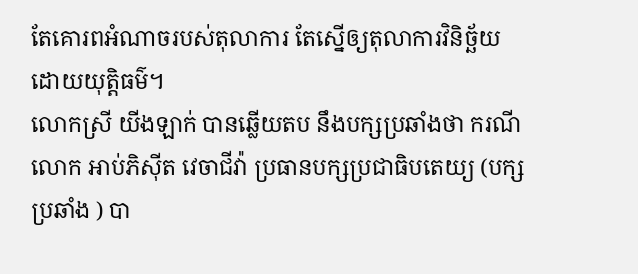តែគោរពអំណាចរបស់តុលាការ តែស្នើឲ្យតុលាការវិនិច្ឆ័យដោយយុត្តិធម៌។
លោកស្រី យីងឡាក់ បានឆ្លើយតប នឹងបក្សប្រឆាំងថា ករណីលោក អាប់ភិស៊ីត វេចាជីវ៉ា ប្រធានបក្សប្រជាធិបតេយ្យ (បក្សប្រឆាំង ) បា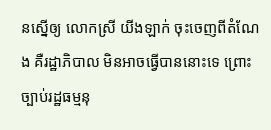នស្នើឲ្យ លោកស្រី យីងឡាក់ ចុះចេញពីតំណែង គឺរដ្ឋាភិបាល មិនអាចធ្វើបាននោះទេ ព្រោះច្បាប់រដ្ឋធម្មនុ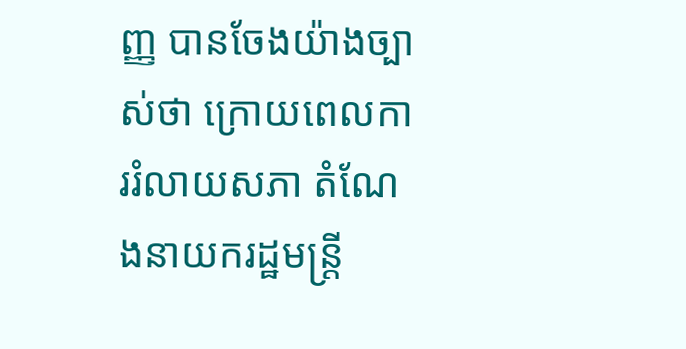ញ្ញ បានចែងយ៉ាងច្បាស់ថា ក្រោយពេលការរំលាយសភា តំណែងនាយករដ្ឋមន្រ្តី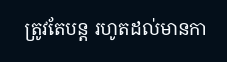ត្រូវតែបន្ត រហូតដល់មានកា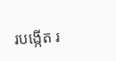របង្កើត រ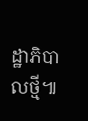ដ្ឋាភិបាលថ្មី៕